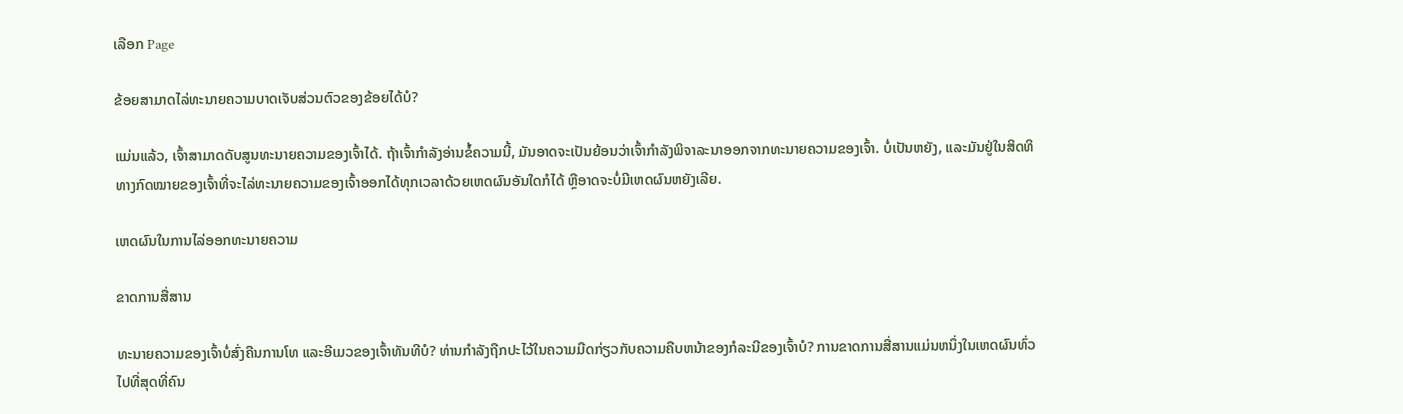ເລືອກ Page

ຂ້ອຍສາມາດໄລ່ທະນາຍຄວາມບາດເຈັບສ່ວນຕົວຂອງຂ້ອຍໄດ້ບໍ?

ແມ່ນແລ້ວ, ເຈົ້າສາມາດດັບສູນທະນາຍຄວາມຂອງເຈົ້າໄດ້. ຖ້າເຈົ້າກໍາລັງອ່ານຂໍ້ຄວາມນີ້, ມັນອາດຈະເປັນຍ້ອນວ່າເຈົ້າກໍາລັງພິຈາລະນາອອກຈາກທະນາຍຄວາມຂອງເຈົ້າ. ບໍ່ເປັນຫຍັງ, ແລະມັນຢູ່ໃນສິດທິທາງກົດໝາຍຂອງເຈົ້າທີ່ຈະໄລ່ທະນາຍຄວາມຂອງເຈົ້າອອກໄດ້ທຸກເວລາດ້ວຍເຫດຜົນອັນໃດກໍໄດ້ ຫຼືອາດຈະບໍ່ມີເຫດຜົນຫຍັງເລີຍ.

ເຫດຜົນໃນການໄລ່ອອກທະນາຍຄວາມ

ຂາດການສື່ສານ

ທະນາຍຄວາມຂອງເຈົ້າບໍ່ສົ່ງຄືນການໂທ ແລະອີເມວຂອງເຈົ້າທັນທີບໍ? ທ່ານກໍາລັງຖືກປະໄວ້ໃນຄວາມມືດກ່ຽວກັບຄວາມຄືບຫນ້າຂອງກໍລະນີຂອງເຈົ້າບໍ? ການຂາດການສື່ສານແມ່ນຫນຶ່ງໃນເຫດຜົນທົ່ວໄປທີ່ສຸດທີ່ຄົນ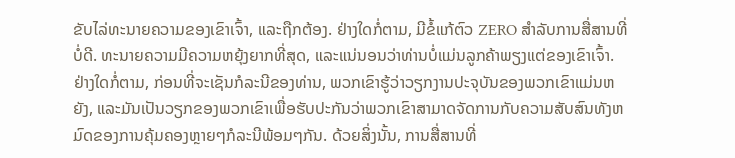ຂັບໄລ່ທະນາຍຄວາມຂອງເຂົາເຈົ້າ, ແລະຖືກຕ້ອງ. ຢ່າງໃດກໍ່ຕາມ, ມີຂໍ້ແກ້ຕົວ ZERO ສໍາລັບການສື່ສານທີ່ບໍ່ດີ. ທະນາຍຄວາມມີຄວາມຫຍຸ້ງຍາກທີ່ສຸດ, ແລະແນ່ນອນວ່າທ່ານບໍ່ແມ່ນລູກຄ້າພຽງແຕ່ຂອງເຂົາເຈົ້າ. ຢ່າງໃດກໍ່ຕາມ, ກ່ອນທີ່ຈະເຊັນກໍລະນີຂອງທ່ານ, ພວກເຂົາຮູ້ວ່າວຽກງານປະຈຸບັນຂອງພວກເຂົາແມ່ນຫຍັງ, ແລະມັນເປັນວຽກຂອງພວກເຂົາເພື່ອຮັບປະກັນວ່າພວກເຂົາສາມາດຈັດການກັບຄວາມສັບສົນທັງຫມົດຂອງການຄຸ້ມຄອງຫຼາຍໆກໍລະນີພ້ອມໆກັນ. ດ້ວຍສິ່ງນັ້ນ, ການສື່ສານທີ່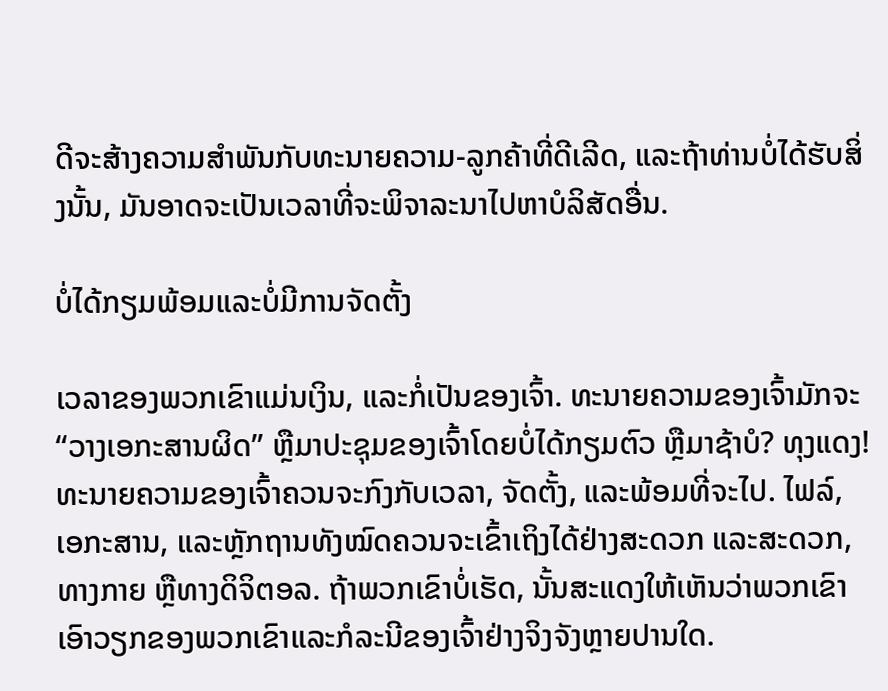ດີຈະສ້າງຄວາມສໍາພັນກັບທະນາຍຄວາມ-ລູກຄ້າທີ່ດີເລີດ, ແລະຖ້າທ່ານບໍ່ໄດ້ຮັບສິ່ງນັ້ນ, ມັນອາດຈະເປັນເວລາທີ່ຈະພິຈາລະນາໄປຫາບໍລິສັດອື່ນ.

ບໍ່ໄດ້ກຽມພ້ອມແລະບໍ່ມີການຈັດຕັ້ງ

ເວລາຂອງພວກເຂົາແມ່ນເງິນ, ແລະກໍ່ເປັນຂອງເຈົ້າ. ທະນາຍຄວາມຂອງເຈົ້າມັກຈະ “ວາງເອກະສານຜິດ” ຫຼືມາປະຊຸມຂອງເຈົ້າໂດຍບໍ່ໄດ້ກຽມຕົວ ຫຼືມາຊ້າບໍ? ທຸງແດງ! ທະນາຍຄວາມຂອງເຈົ້າຄວນຈະກົງກັບເວລາ, ຈັດຕັ້ງ, ແລະພ້ອມທີ່ຈະໄປ. ໄຟລ໌, ເອກະສານ, ແລະຫຼັກຖານທັງໝົດຄວນຈະເຂົ້າເຖິງໄດ້ຢ່າງສະດວກ ແລະສະດວກ, ທາງກາຍ ຫຼືທາງດິຈິຕອລ. ຖ້າພວກເຂົາບໍ່ເຮັດ, ນັ້ນສະແດງໃຫ້ເຫັນວ່າພວກເຂົາເອົາວຽກຂອງພວກເຂົາແລະກໍລະນີຂອງເຈົ້າຢ່າງຈິງຈັງຫຼາຍປານໃດ.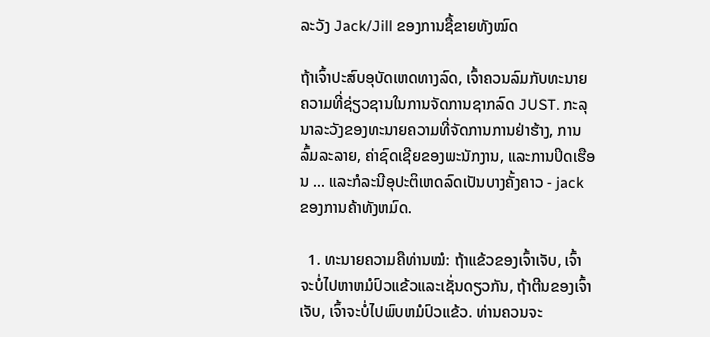ລະວັງ Jack/Jill ຂອງການຊື້ຂາຍທັງໝົດ

ຖ້າເຈົ້າປະສົບອຸບັດເຫດທາງລົດ, ເຈົ້າຄວນລົມກັບທະນາຍຄວາມທີ່ຊ່ຽວຊານໃນການຈັດການຊາກລົດ JUST. ກະລຸນາລະວັງຂອງທະນາຍຄວາມທີ່ຈັດການການຢ່າຮ້າງ, ການລົ້ມລະລາຍ, ຄ່າຊົດເຊີຍຂອງພະນັກງານ, ແລະການປິດເຮືອນ ... ແລະກໍລະນີອຸປະຕິເຫດລົດເປັນບາງຄັ້ງຄາວ - jack ຂອງການຄ້າທັງຫມົດ.

  1. ທະນາຍຄວາມຄືທ່ານໝໍ: ຖ້າແຂ້ວຂອງເຈົ້າເຈັບ, ເຈົ້າຈະບໍ່ໄປຫາຫມໍປົວແຂ້ວແລະເຊັ່ນດຽວກັນ, ຖ້າຕີນຂອງເຈົ້າເຈັບ, ເຈົ້າຈະບໍ່ໄປພົບຫມໍປົວແຂ້ວ. ທ່ານຄວນຈະ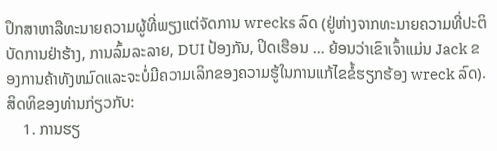ປຶກສາຫາລືທະນາຍຄວາມຜູ້ທີ່ພຽງແຕ່ຈັດການ wrecks ລົດ (ຢູ່ຫ່າງຈາກທະນາຍຄວາມທີ່ປະຕິບັດການຢ່າຮ້າງ, ການລົ້ມລະລາຍ, DUI ປ້ອງກັນ, ປິດເຮືອນ ... ຍ້ອນວ່າເຂົາເຈົ້າແມ່ນ Jack ຂອງການຄ້າທັງຫມົດແລະຈະບໍ່ມີຄວາມເລິກຂອງຄວາມຮູ້ໃນການແກ້ໄຂຂໍ້ຮຽກຮ້ອງ wreck ລົດ). ສິດທິຂອງທ່ານກ່ຽວກັບ:
    1. ການຮຽ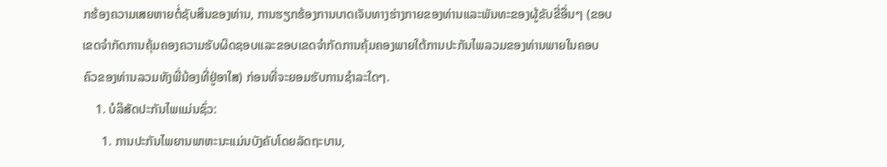ກຮ້ອງຄວາມເສຍຫາຍຕໍ່ຊັບສິນຂອງທ່ານ, ການຮຽກຮ້ອງການບາດເຈັບທາງຮ່າງກາຍຂອງທ່ານແລະພັນທະຂອງຜູ້ຂັບຂີ່ອື່ນໆ (ຂອບເຂດຈໍາກັດການຄຸ້ມຄອງຄວາມຮັບຜິດຊອບແລະຂອບເຂດຈໍາກັດການຄຸ້ມຄອງພາຍໃຕ້ການປະກັນໄພລວມຂອງທ່ານພາຍໃນຄອບຄົວຂອງທ່ານລວມທັງພີ່ນ້ອງທີ່ຢູ່ອາໃສ) ກ່ອນທີ່ຈະຍອມຮັບການຊໍາລະໃດໆ.
    1. ບໍລິສັດປະກັນໄພແມ່ນຊົ່ວ:
      1. ການປະກັນໄພຍານພາຫະນະແມ່ນບັງຄັບໂດຍລັດຖະບານ,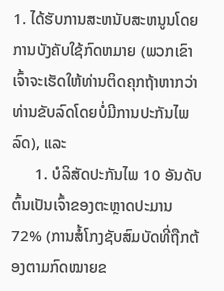1. ໄດ້ຮັບການສະຫນັບສະຫນູນໂດຍການບັງຄັບໃຊ້ກົດຫມາຍ (ພວກເຂົາເຈົ້າຈະເຮັດໃຫ້ທ່ານຕິດຄຸກຖ້າຫາກວ່າທ່ານຂັບລົດໂດຍບໍ່ມີການປະກັນໄພລົດ), ແລະ
      1. ບໍລິສັດປະກັນໄພ 10 ອັນດັບຕົ້ນເປັນເຈົ້າຂອງຕະຫຼາດປະມານ 72% (ການສໍ້ໂກງຊັບສົມບັດທີ່ຖືກຕ້ອງຕາມກົດໝາຍຂ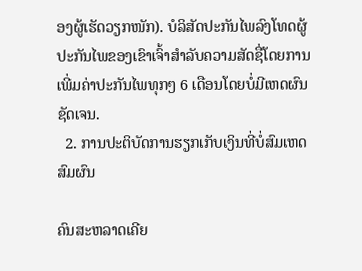ອງຜູ້ເຮັດວຽກໜັກ). ບໍລິສັດປະກັນໄພລົງໂທດຜູ້ປະກັນໄພຂອງເຂົາເຈົ້າສໍາລັບຄວາມສັດຊື່ໂດຍການເພີ່ມຄ່າປະກັນໄພທຸກໆ 6 ເດືອນໂດຍບໍ່ມີເຫດຜົນຊັດເຈນ.
  2. ການປະຕິບັດການຮຽກເກັບເງິນທີ່ບໍ່ສົມເຫດສົມຜົນ

ຄົນສະຫລາດເຄີຍ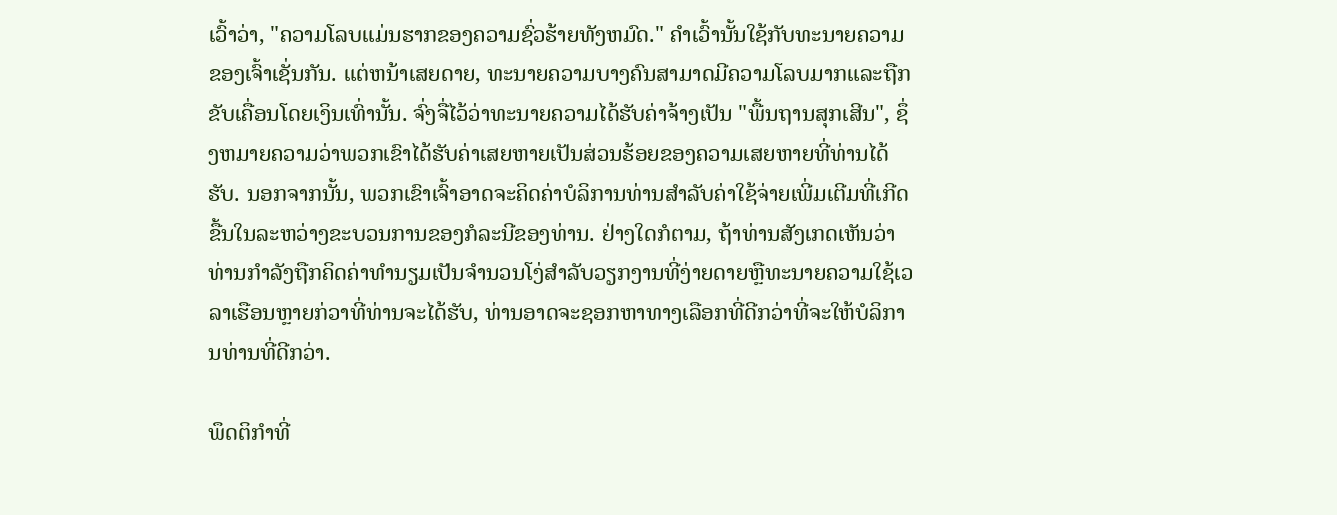ເວົ້າວ່າ, "ຄວາມໂລບແມ່ນຮາກຂອງຄວາມຊົ່ວຮ້າຍທັງຫມົດ." ຄໍາເວົ້ານັ້ນໃຊ້ກັບທະນາຍຄວາມຂອງເຈົ້າເຊັ່ນກັນ. ແຕ່ຫນ້າເສຍດາຍ, ທະນາຍຄວາມບາງຄົນສາມາດມີຄວາມໂລບມາກແລະຖືກຂັບເຄື່ອນໂດຍເງິນເທົ່ານັ້ນ. ຈົ່ງຈື່ໄວ້ວ່າທະນາຍຄວາມໄດ້ຮັບຄ່າຈ້າງເປັນ "ພື້ນຖານສຸກເສີນ", ຊຶ່ງຫມາຍຄວາມວ່າພວກເຂົາໄດ້ຮັບຄ່າເສຍຫາຍເປັນສ່ວນຮ້ອຍຂອງຄວາມເສຍຫາຍທີ່ທ່ານໄດ້ຮັບ. ນອກຈາກນັ້ນ, ພວກເຂົາເຈົ້າອາດຈະຄິດຄ່າບໍລິການທ່ານສໍາລັບຄ່າໃຊ້ຈ່າຍເພີ່ມເຕີມທີ່ເກີດຂື້ນໃນລະຫວ່າງຂະບວນການຂອງກໍລະນີຂອງທ່ານ. ຢ່າງໃດກໍຕາມ, ຖ້າທ່ານສັງເກດເຫັນວ່າທ່ານກໍາລັງຖືກຄິດຄ່າທໍານຽມເປັນຈໍານວນໂງ່ສໍາລັບວຽກງານທີ່ງ່າຍດາຍຫຼືທະນາຍຄວາມໃຊ້ເວລາເຮືອນຫຼາຍກ່ວາທີ່ທ່ານຈະໄດ້ຮັບ, ທ່ານອາດຈະຊອກຫາທາງເລືອກທີ່ດີກວ່າທີ່ຈະໃຫ້ບໍລິການທ່ານທີ່ດີກວ່າ.

ພຶດຕິກຳທີ່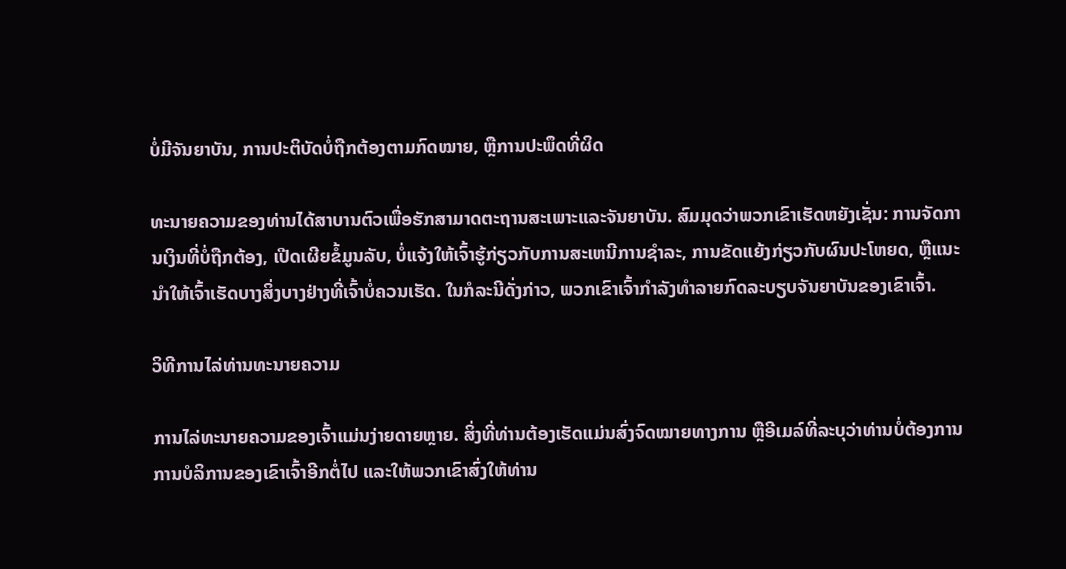ບໍ່ມີຈັນຍາບັນ, ການປະຕິບັດບໍ່ຖືກຕ້ອງຕາມກົດໝາຍ, ຫຼືການປະພຶດທີ່ຜິດ

ທະນາຍຄວາມຂອງທ່ານໄດ້ສາບານຕົວເພື່ອຮັກສາມາດຕະຖານສະເພາະແລະຈັນຍາບັນ. ສົມມຸດວ່າພວກເຂົາເຮັດຫຍັງເຊັ່ນ: ການຈັດການເງິນທີ່ບໍ່ຖືກຕ້ອງ, ເປີດເຜີຍຂໍ້ມູນລັບ, ບໍ່ແຈ້ງໃຫ້ເຈົ້າຮູ້ກ່ຽວກັບການສະເຫນີການຊໍາລະ, ການຂັດແຍ້ງກ່ຽວກັບຜົນປະໂຫຍດ, ຫຼືແນະນໍາໃຫ້ເຈົ້າເຮັດບາງສິ່ງບາງຢ່າງທີ່ເຈົ້າບໍ່ຄວນເຮັດ. ໃນກໍລະນີດັ່ງກ່າວ, ພວກເຂົາເຈົ້າກໍາລັງທໍາລາຍກົດລະບຽບຈັນຍາບັນຂອງເຂົາເຈົ້າ.

ວິທີການໄລ່ທ່ານທະນາຍຄວາມ

ການໄລ່ທະນາຍຄວາມຂອງເຈົ້າແມ່ນງ່າຍດາຍຫຼາຍ. ສິ່ງທີ່ທ່ານຕ້ອງເຮັດແມ່ນສົ່ງຈົດໝາຍທາງການ ຫຼືອີເມລ໌ທີ່ລະບຸວ່າທ່ານບໍ່ຕ້ອງການການບໍລິການຂອງເຂົາເຈົ້າອີກຕໍ່ໄປ ແລະໃຫ້ພວກເຂົາສົ່ງໃຫ້ທ່ານ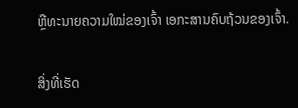ຫຼືທະນາຍຄວາມໃໝ່ຂອງເຈົ້າ ເອກະສານຄົບຖ້ວນຂອງເຈົ້າ.

ສິ່ງທີ່ເຮັດ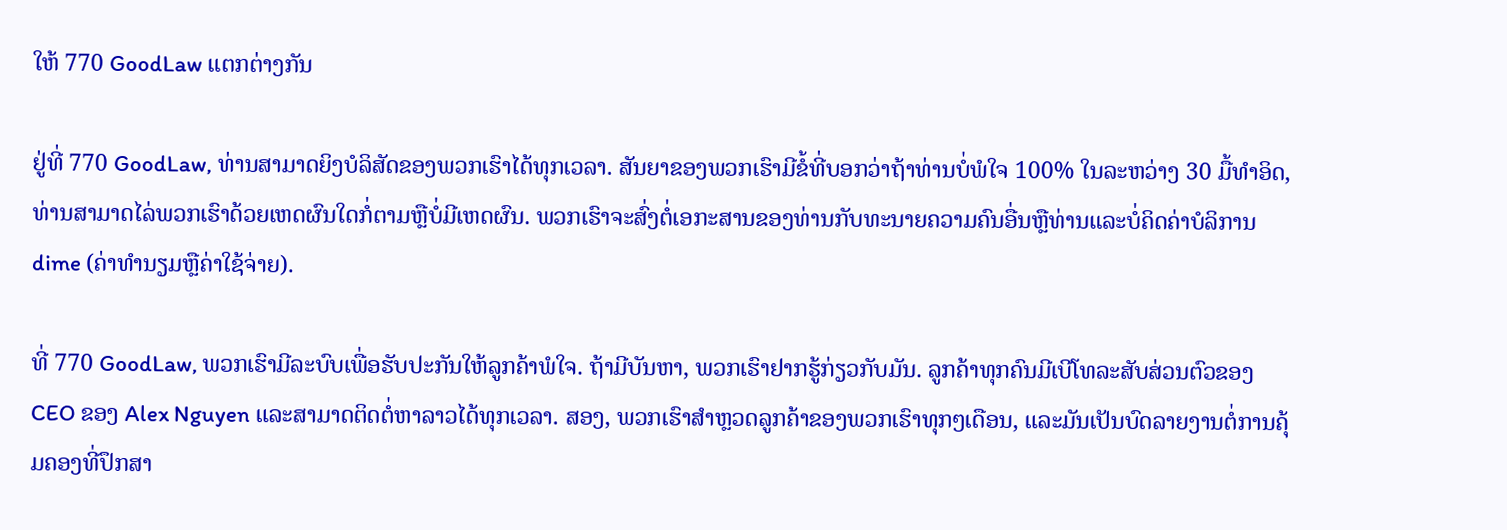ໃຫ້ 770 GoodLaw ແຕກຕ່າງກັນ

ຢູ່ທີ່ 770 GoodLaw, ທ່ານສາມາດຍິງບໍລິສັດຂອງພວກເຮົາໄດ້ທຸກເວລາ. ສັນຍາຂອງພວກເຮົາມີຂໍ້ທີ່ບອກວ່າຖ້າທ່ານບໍ່ພໍໃຈ 100% ໃນລະຫວ່າງ 30 ມື້ທໍາອິດ, ທ່ານສາມາດໄລ່ພວກເຮົາດ້ວຍເຫດຜົນໃດກໍ່ຕາມຫຼືບໍ່ມີເຫດຜົນ. ພວກເຮົາຈະສົ່ງຕໍ່ເອກະສານຂອງທ່ານກັບທະນາຍຄວາມຄົນອື່ນຫຼືທ່ານແລະບໍ່ຄິດຄ່າບໍລິການ dime (ຄ່າທໍານຽມຫຼືຄ່າໃຊ້ຈ່າຍ).

ທີ່ 770 GoodLaw, ພວກເຮົາມີລະບົບເພື່ອຮັບປະກັນໃຫ້ລູກຄ້າພໍໃຈ. ຖ້າມີບັນຫາ, ພວກເຮົາຢາກຮູ້ກ່ຽວກັບມັນ. ລູກຄ້າທຸກຄົນມີເບີໂທລະສັບສ່ວນຕົວຂອງ CEO ຂອງ Alex Nguyen ແລະສາມາດຕິດຕໍ່ຫາລາວໄດ້ທຸກເວລາ. ສອງ, ພວກເຮົາສໍາຫຼວດລູກຄ້າຂອງພວກເຮົາທຸກໆເດືອນ, ແລະມັນເປັນບົດລາຍງານຕໍ່ການຄຸ້ມຄອງທີ່ປຶກສາ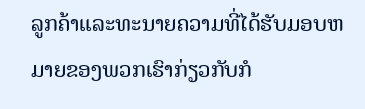ລູກຄ້າແລະທະນາຍຄວາມທີ່ໄດ້ຮັບມອບຫມາຍຂອງພວກເຮົາກ່ຽວກັບກໍ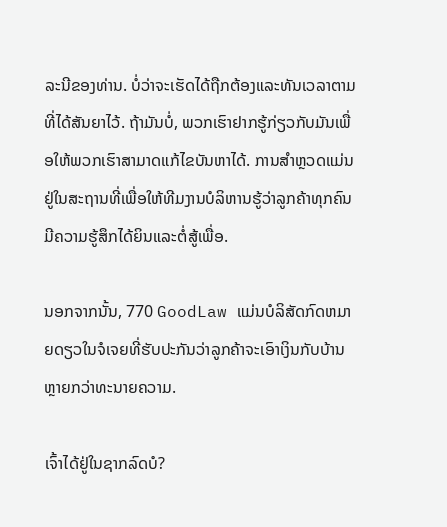ລະນີຂອງທ່ານ. ບໍ່ວ່າຈະເຮັດໄດ້ຖືກຕ້ອງແລະທັນເວລາຕາມທີ່ໄດ້ສັນຍາໄວ້. ຖ້າມັນບໍ່, ພວກເຮົາຢາກຮູ້ກ່ຽວກັບມັນເພື່ອໃຫ້ພວກເຮົາສາມາດແກ້ໄຂບັນຫາໄດ້. ການສໍາຫຼວດແມ່ນຢູ່ໃນສະຖານທີ່ເພື່ອໃຫ້ທີມງານບໍລິຫານຮູ້ວ່າລູກຄ້າທຸກຄົນມີຄວາມຮູ້ສຶກໄດ້ຍິນແລະຕໍ່ສູ້ເພື່ອ.

ນອກຈາກນັ້ນ, 770 GoodLaw ແມ່ນບໍລິສັດກົດຫມາຍດຽວໃນຈໍເຈຍທີ່ຮັບປະກັນວ່າລູກຄ້າຈະເອົາເງິນກັບບ້ານຫຼາຍກວ່າທະນາຍຄວາມ.

ເຈົ້າໄດ້ຢູ່ໃນຊາກລົດບໍ?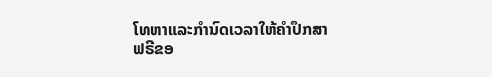ໂທຫາແລະກໍານົດເວລາໃຫ້ຄໍາປຶກສາຟຣີຂອ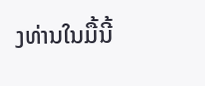ງທ່ານໃນມື້ນີ້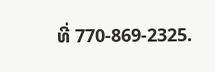ທີ່ 770-869-2325.